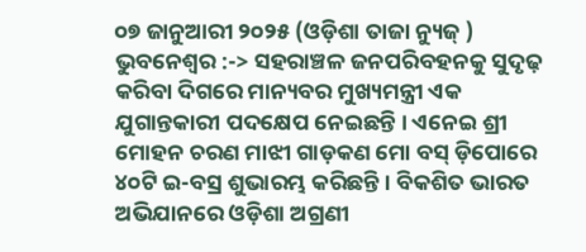୦୭ ଜାନୁଆରୀ ୨୦୨୫ (ଓଡ଼ିଶା ତାଜା ନ୍ୟୁଜ୍ ) ଭୁବନେଶ୍ୱର :-> ସହରାଞ୍ଚଳ ଜନପରିବହନକୁ ସୁଦୃଢ଼ କରିବା ଦିଗରେ ମାନ୍ୟବର ମୁଖ୍ୟମନ୍ତ୍ରୀ ଏକ ଯୁଗାନ୍ତକାରୀ ପଦକ୍ଷେପ ନେଇଛନ୍ତି । ଏନେଇ ଶ୍ରୀ ମୋହନ ଚରଣ ମାଝୀ ଗାଡ଼କଣ ମୋ ବସ୍ ଡ଼ିପୋରେ ୪୦ଟି ଇ-ବସ୍ର ଶୁଭାରମ୍ଭ କରିଛନ୍ତି । ବିକଶିତ ଭାରତ ଅଭିଯାନରେ ଓଡ଼ିଶା ଅଗ୍ରଣୀ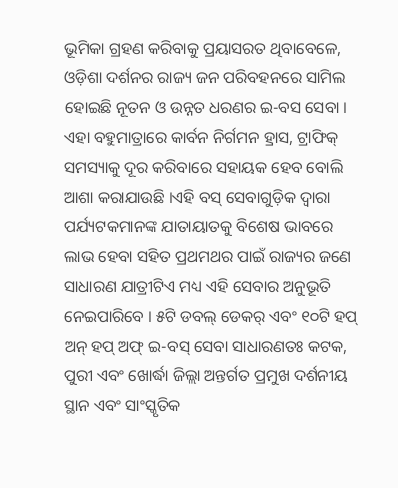ଭୂମିକା ଗ୍ରହଣ କରିବାକୁ ପ୍ରୟାସରତ ଥିବାବେଳେ, ଓଡ଼ିଶା ଦର୍ଶନର ରାଜ୍ୟ ଜନ ପରିବହନରେ ସାମିଲ ହୋଇଛି ନୂତନ ଓ ଉନ୍ନତ ଧରଣର ଇ-ବସ ସେବା ।
ଏହା ବହୁମାତ୍ରାରେ କାର୍ବନ ନିର୍ଗମନ ହ୍ରାସ, ଟ୍ରାଫିକ୍ ସମସ୍ୟାକୁ ଦୂର କରିବାରେ ସହାୟକ ହେବ ବୋଲି ଆଶା କରାଯାଉଛି ।ଏହି ବସ୍ ସେବାଗୁଡ଼ିକ ଦ୍ୱାରା ପର୍ଯ୍ୟଟକମାନଙ୍କ ଯାତାୟାତକୁ ବିଶେଷ ଭାବରେ ଲାଭ ହେବା ସହିତ ପ୍ରଥମଥର ପାଇଁ ରାଜ୍ୟର ଜଣେ ସାଧାରଣ ଯାତ୍ରୀଟିଏ ମଧ୍ୟ ଏହି ସେବାର ଅନୁଭୂତି ନେଇପାରିବେ । ୫ଟି ଡବଲ୍ ଡେକର୍ ଏବଂ ୧୦ଟି ହପ୍ ଅନ୍ ହପ୍ ଅଫ୍ ଇ-ବସ୍ ସେବା ସାଧାରଣତଃ କଟକ, ପୁରୀ ଏବଂ ଖୋର୍ଦ୍ଧା ଜିଲ୍ଲା ଅନ୍ତର୍ଗତ ପ୍ରମୁଖ ଦର୍ଶନୀୟ ସ୍ଥାନ ଏବଂ ସାଂସ୍କୃତିକ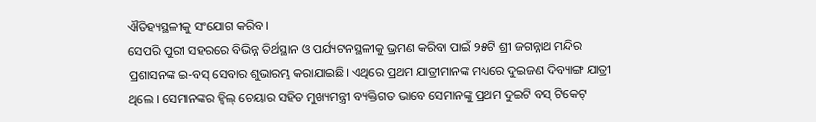ଐତିହ୍ୟସ୍ଥଳୀକୁ ସଂଯୋଗ କରିବ ।
ସେପରି ପୁରୀ ସହରରେ ବିଭିନ୍ନ ତିର୍ଥସ୍ଥାନ ଓ ପର୍ଯ୍ୟଟନସ୍ଥଳୀକୁ ଭ୍ରମଣ କରିବା ପାଇଁ ୨୫ଟି ଶ୍ରୀ ଜଗନ୍ନାଥ ମନ୍ଦିର ପ୍ରଶାସନଙ୍କ ଇ-ବସ୍ ସେବାର ଶୁଭାରମ୍ଭ କରାଯାଇଛି। ଏଥିରେ ପ୍ରଥମ ଯାତ୍ରୀମାନଙ୍କ ମଧ୍ୟରେ ଦୁଇଜଣ ଦିବ୍ୟାଙ୍ଗ ଯାତ୍ରୀ ଥିଲେ । ସେମାନଙ୍କର ହ୍ୱିଲ୍ ଚେୟାର ସହିତ ମୁଖ୍ୟମନ୍ତ୍ରୀ ବ୍ୟକ୍ତିଗତ ଭାବେ ସେମାନଙ୍କୁ ପ୍ରଥମ ଦୁଇଟି ବସ୍ ଟିକେଟ୍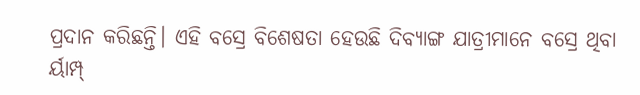ପ୍ରଦାନ କରିଛନ୍ତି। ଏହି ବସ୍ରେ ବିଶେଷତା ହେଉଛି ଦିବ୍ୟାଙ୍ଗ ଯାତ୍ରୀମାନେ ବସ୍ରେ ଥିବା ର୍ୟାମ୍ପ୍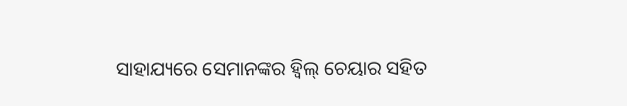ସାହାଯ୍ୟରେ ସେମାନଙ୍କର ହ୍ୱିଲ୍ ଚେୟାର ସହିତ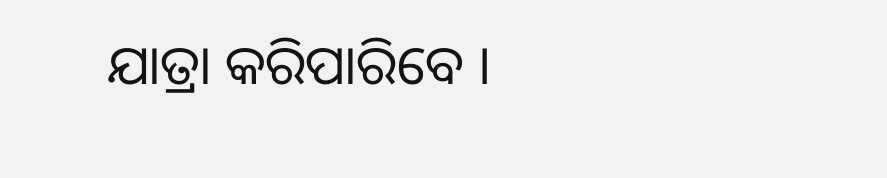ଯାତ୍ରା କରିପାରିବେ ।